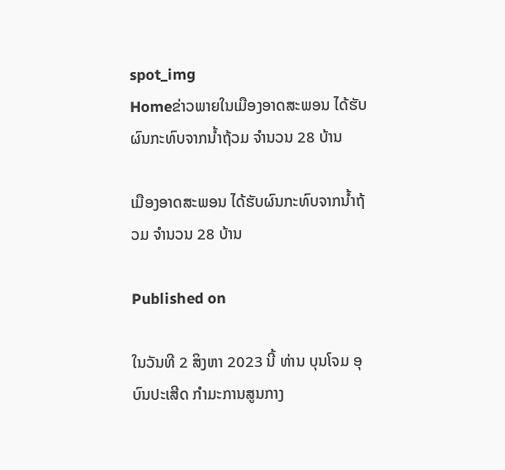spot_img
Homeຂ່າວພາຍໃນເມືອງອາດສະພອນ ໄດ້ຮັບຜົນກະທົບຈາກນ້ຳຖ້ວມ ຈຳນວນ 28 ບ້ານ

ເມືອງອາດສະພອນ ໄດ້ຮັບຜົນກະທົບຈາກນ້ຳຖ້ວມ ຈຳນວນ 28 ບ້ານ

Published on

ໃນວັນທີ 2 ສິງຫາ 2023 ນີ້ ທ່ານ ບຸນໂຈມ ອຸບົນປະເສີດ ກຳມະການສູນກາງ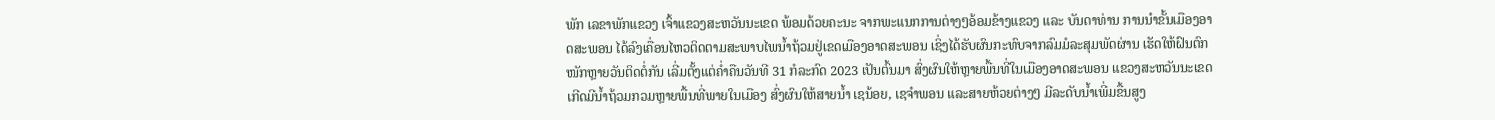ພັກ ເລຂາພັກແຂວງ ເຈົ້າແຂວງສະຫວັນນະເຂດ ພ້ອມດ້ວຍຄະນະ ຈາກພະແນກການຕ່າງໆອ້ອມຂ້າງແຂວງ ແລະ ບັນດາທ່ານ ການນຳຂັ້ນເມືອງອາດສະພອນ ໄດ້ລົງເຄື່ອນໄຫວຕິດຕາມສະພາບໄພນ້ຳຖ້ວມຢູ່ເຂດເມືອງອາດສະພອນ ເຊິ່ງໄດ້ຮັບຜົນກະທົບຈາກລົມມໍລະສຸມພັດຜ່ານ ເຮັດໃຫ້ຝົນຕົກໜັກຫຼາຍວັນຕິດຕໍ່ກັນ ເລີ່ມຕັ້ງແຕ່ຄ່ຳຄືນວັນທີ 31 ກໍລະກົດ 2023 ເປັນຕົ້ນມາ ສົ່ງຜົນໃຫ້ຫຼາຍພື້ນທີ່ໃນເມືອງອາດສະພອນ ແຂວງສະຫວັນນະເຂດ ເກີດມີນ້ຳຖ້ວມກວມຫຼາຍພື້ນທີ່ພາຍໃນເມືອງ ສົ່ງຜົນໃຫ້ສາຍນ້ຳ ເຊນ້ອຍ, ເຊຈຳພອນ ແລະສາຍຫ້ວຍຕ່າງໆ ມີລະດັບນ້ຳເພີ່ມຂື້ນສູງ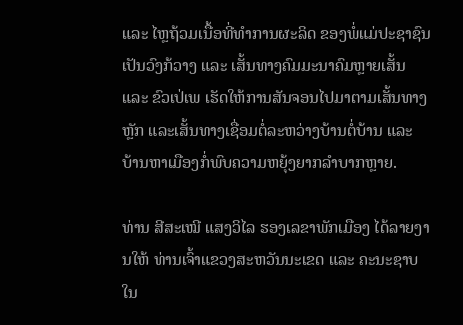ແລະ ໄຫຼຖ້ວມເນື້ອທີ່ທຳການຜະລິດ ຂອງພໍ່ແມ່ປະຊາຊົນເປັນວົງກ້ວາງ ແລະ ເສັ້ນທາງຄົມມະນາຄົມຫຼາຍເສັ້ນ ແລະ ຂົວເປ່ເພ ເຮັດໃຫ້ການສັນຈອນໄປມາຕາມເສັ້ນທາງຫຼັກ ແລະເສັ້ນທາງເຊື່ອມຕໍ່ລະຫວ່າງບ້ານຕໍ່ບ້ານ ແລະ ບ້ານຫາເມືອງກໍ່ພົບຄວາມຫຍຸ້ງຍາກລຳບາກຫຼາຍ.

ທ່ານ ສີສະເໝີ ແສງວິໄລ ຮອງເລຂາພັກເມືອງ ໄດ້ລາຍງານໃຫ້ ທ່ານເຈົ້າແຂວງສະຫວັນນະເຂດ ແລະ ຄະນະຊາບໃນ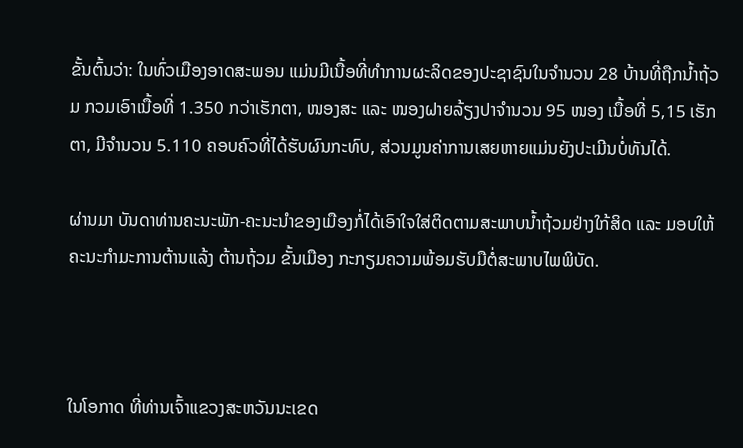ຂັ້ນຕົ້ນວ່າ: ໃນທົ່ວເມືອງອາດສະພອນ ແມ່ນມີເນື້ອທີ່ທຳການຜະລິດຂອງປະຊາຊົນໃນຈຳນວນ 28 ບ້ານທີ່ຖືກນ້ຳຖ້ວມ ກວມເອົາເນື້ອທີ່ 1.350 ກວ່າເຮັກຕາ, ໜອງສະ ແລະ ໜອງຝາຍລ້ຽງປາຈຳນວນ 95 ໜອງ ເນື້ອທີ່ 5,15 ເຮັກຕາ, ມີຈຳນວນ 5.110 ຄອບຄົວທີ່ໄດ້ຮັບຜົນກະທົບ, ສ່ວນມູນຄ່າການເສຍຫາຍແມ່ນຍັງປະເມີນບໍ່ທັນໄດ້.

ຜ່ານມາ ບັນດາທ່ານຄະນະພັກ-ຄະນະນຳຂອງເມືອງກໍ່ໄດ້ເອົາໃຈໃສ່ຕິດຕາມສະພາບນ້ຳຖ້ວມຢ່າງໃກ້ສິດ ແລະ ມອບໃຫ້ຄະນະກຳມະການຕ້ານແລ້ງ ຕ້ານຖ້ວມ ຂັ້ນເມືອງ ກະກຽມຄວາມພ້ອມຮັບມືຕໍ່ສະພາບໄພພິບັດ.



ໃນໂອກາດ ທີ່ທ່ານເຈົ້າແຂວງສະຫວັນນະເຂດ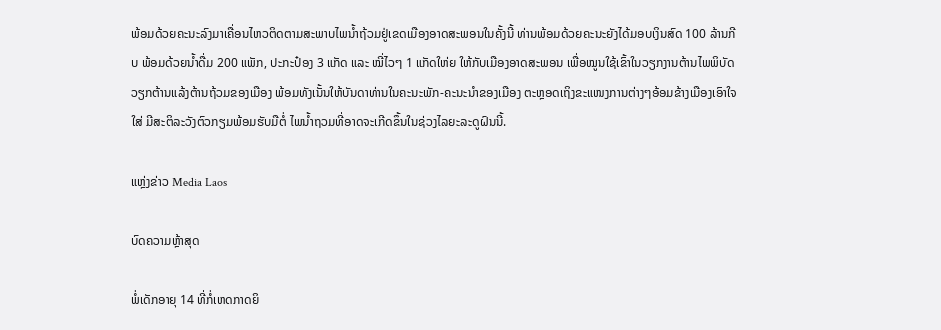ພ້ອມດ້ວຍຄະນະລົງມາເຄື່ອນໄຫວຕິດຕາມສະພາບໄພນ້ຳຖ້ວມຢູ່ເຂດເມືອງອາດສະພອນໃນຄັ້ງນີ້ ທ່ານພ້ອມດ້ວຍຄະນະຍັງໄດ້ມອບເງິນສົດ 100 ລ້ານກີບ ພ້ອມດ້ວຍນ້ຳດື່ມ 200 ແພັກ, ປະກະປ໋ອງ 3 ແກັດ ແລະ ໝີ່ໄວໆ 1 ແກັດໃຫ່ຍ ໃຫ້ກັບເມືອງອາດສະພອນ ເພື່ອໝູນໃຊ້ເຂົ້າໃນວຽກງານຕ້ານໄພພິບັດ ວຽກຕ້ານແລ້ງຕ້ານຖ້ວມຂອງເມືອງ ພ້ອມທັງເນັ້ນໃຫ້ບັນດາທ່ານໃນຄະນະພັກ-ຄະນະນຳຂອງເມືອງ ຕະຫຼອດເຖິງຂະແໜງການຕ່າງໆອ້ອມຂ້າງເມືອງເອົາໃຈໃສ່ ມີສະຕິລະວັງຕົວກຽມພ້ອມຮັບມືຕໍ່ ໄພນ້ຳຖວມທີ່ອາດຈະເກີດຂຶ້ນໃນຊ່ວງໄລຍະລະດູຝົນນີ້.

ແຫຼ່ງຂ່າວ Media Laos

ບົດຄວາມຫຼ້າສຸດ

ພໍ່ເດັກອາຍຸ 14 ທີ່ກໍ່ເຫດກາດຍິ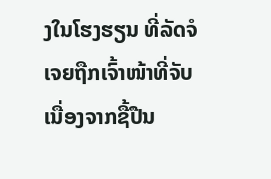ງໃນໂຮງຮຽນ ທີ່ລັດຈໍເຈຍຖືກເຈົ້າໜ້າທີ່ຈັບເນື່ອງຈາກຊື້ປືນ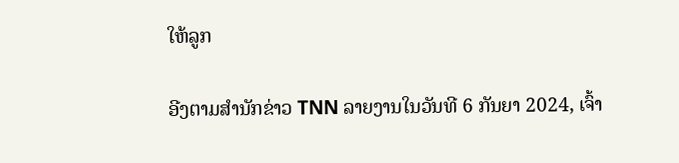ໃຫ້ລູກ

ອີງຕາມສຳນັກຂ່າວ TNN ລາຍງານໃນວັນທີ 6 ກັນຍາ 2024, ເຈົ້າ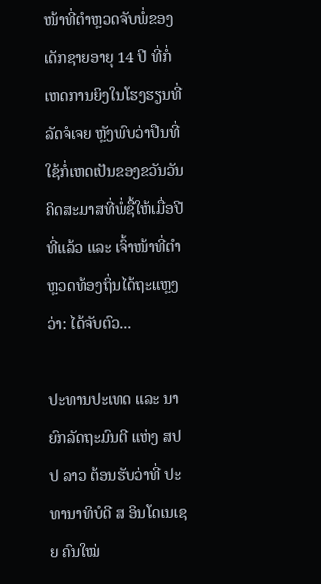ໜ້າທີ່ຕຳຫຼວດຈັບພໍ່ຂອງເດັກຊາຍອາຍຸ 14 ປີ ທີ່ກໍ່ເຫດການຍິງໃນໂຮງຮຽນທີ່ລັດຈໍເຈຍ ຫຼັງພົບວ່າປືນທີ່ໃຊ້ກໍ່ເຫດເປັນຂອງຂວັນວັນຄິດສະມາສທີ່ພໍ່ຊື້ໃຫ້ເມື່ອປີທີ່ແລ້ວ ແລະ ເຈົ້າໜ້າທີ່ຕຳຫຼວດທ້ອງຖິ່ນໄດ້ຖະແຫຼງວ່າ: ໄດ້ຈັບຕົວ...

ປະທານປະເທດ ແລະ ນາຍົກລັດຖະມົນຕີ ແຫ່ງ ສປປ ລາວ ຕ້ອນຮັບວ່າທີ່ ປະທານາທິບໍດີ ສ ອິນໂດເນເຊຍ ຄົນໃໝ່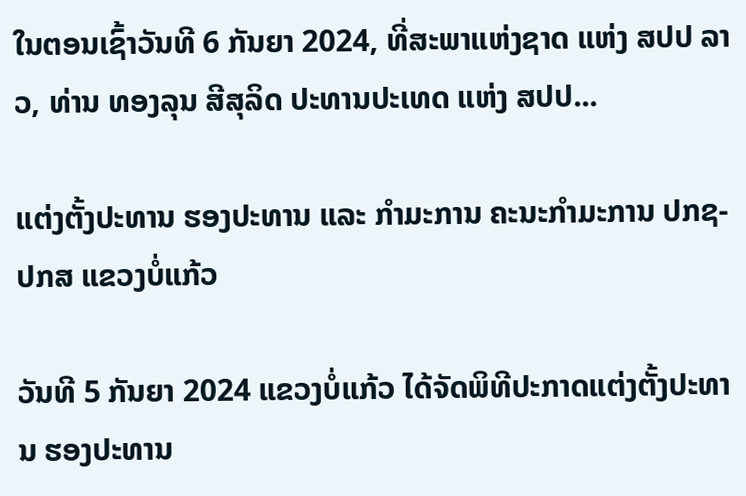ໃນຕອນເຊົ້າວັນທີ 6 ກັນຍາ 2024, ທີ່ສະພາແຫ່ງຊາດ ແຫ່ງ ສປປ ລາວ, ທ່ານ ທອງລຸນ ສີສຸລິດ ປະທານປະເທດ ແຫ່ງ ສປປ...

ແຕ່ງຕັ້ງປະທານ ຮອງປະທານ ແລະ ກຳມະການ ຄະນະກຳມະການ ປກຊ-ປກສ ແຂວງບໍ່ແກ້ວ

ວັນທີ 5 ກັນຍາ 2024 ແຂວງບໍ່ແກ້ວ ໄດ້ຈັດພິທີປະກາດແຕ່ງຕັ້ງປະທານ ຮອງປະທານ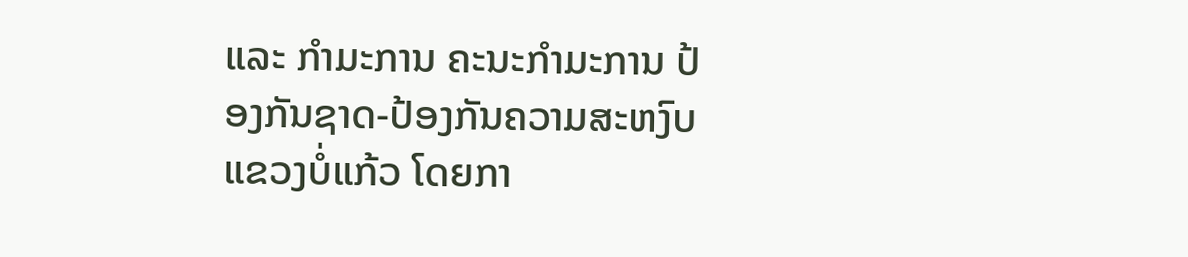ແລະ ກຳມະການ ຄະນະກຳມະການ ປ້ອງກັນຊາດ-ປ້ອງກັນຄວາມສະຫງົບ ແຂວງບໍ່ແກ້ວ ໂດຍກາ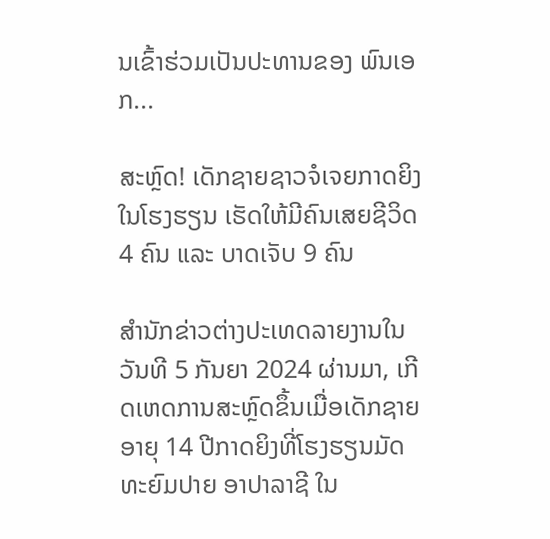ນເຂົ້າຮ່ວມເປັນປະທານຂອງ ພົນເອກ...

ສະຫຼົດ! ເດັກຊາຍຊາວຈໍເຈຍກາດຍິງໃນໂຮງຮຽນ ເຮັດໃຫ້ມີຄົນເສຍຊີວິດ 4 ຄົນ ແລະ ບາດເຈັບ 9 ຄົນ

ສຳນັກຂ່າວຕ່າງປະເທດລາຍງານໃນວັນທີ 5 ກັນຍາ 2024 ຜ່ານມາ, ເກີດເຫດການສະຫຼົດຂຶ້ນເມື່ອເດັກຊາຍອາຍຸ 14 ປີກາດຍິງທີ່ໂຮງຮຽນມັດທະຍົມປາຍ ອາປາລາຊີ ໃນ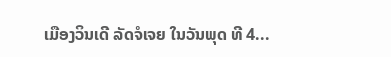ເມືອງວິນເດີ ລັດຈໍເຈຍ ໃນວັນພຸດ ທີ 4...